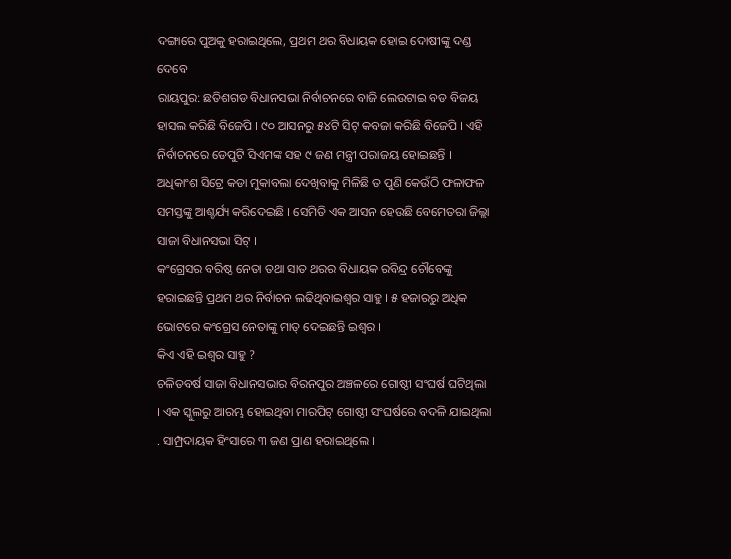ଦଙ୍ଗାରେ ପୁଅକୁ ହରାଇଥିଲେ, ପ୍ରଥମ ଥର ବିଧାୟକ ହୋଇ ଦୋଷୀଙ୍କୁ ଦଣ୍ଡ ଦେବେ
ରାୟପୁର: ଛତିଶଗଡ ବିଧାନସଭା ନିର୍ବାଚନରେ ବାଜି ଲେଉଟାଇ ବଡ ବିଜୟ ହାସଲ କରିଛି ବିଜେପି । ୯୦ ଆସନରୁ ୫୪ଟି ସିଟ୍ କବଜା କରିଛି ବିଜେପି । ଏହି ନିର୍ବାଚନରେ ଡେପୁଟି ସିଏମଙ୍କ ସହ ୯ ଜଣ ମନ୍ତ୍ରୀ ପରାଜୟ ହୋଇଛନ୍ତି । ଅଧିକାଂଶ ସିଟ୍ରେ କଡା ମୁକାବଲା ଦେଖିବାକୁ ମିଳିଛି ତ ପୁଣି କେଉଁଠି ଫଳାଫଳ ସମସ୍ତଙ୍କୁ ଆଶ୍ଚର୍ଯ୍ୟ କରିଦେଇଛି । ସେମିତି ଏକ ଆସନ ହେଉଛି ବେମେତରା ଜିଲ୍ଲା ସାଜା ବିଧାନସଭା ସିଟ୍ ।
କଂଗ୍ରେସର ବରିଷ୍ଠ ନେତା ତଥା ସାତ ଥରର ବିଧାୟକ ରବିନ୍ଦ୍ର ଚୌବେଙ୍କୁ ହରାଇଛନ୍ତି ପ୍ରଥମ ଥର ନିର୍ବାଚନ ଲଢିଥିବାଇଶ୍ବର ସାହୁ । ୫ ହଜାରରୁ ଅଧିକ ଭୋଟରେ କଂଗ୍ରେସ ନେତାଙ୍କୁ ମାତ୍ ଦେଇଛନ୍ତି ଇଶ୍ବର ।
କିଏ ଏହି ଇଶ୍ବର ସାହୁ ?
ଚଳିତବର୍ଷ ସାଜା ବିଧାନସଭାର ବିରନପୁର ଅଞ୍ଚଳରେ ଗୋଷ୍ଠୀ ସଂଘର୍ଷ ଘଟିଥିଲା । ଏକ ସ୍କୁଲରୁ ଆରମ୍ଭ ହୋଇଥିବା ମାରପିଟ୍ ଗୋଷ୍ଠୀ ସଂଘର୍ଷରେ ବଦଳି ଯାଇଥିଲା . ସାମ୍ପ୍ରଦାୟକ ହିଂସାରେ ୩ ଜଣ ପ୍ରାଣ ହରାଇଥିଲେ ।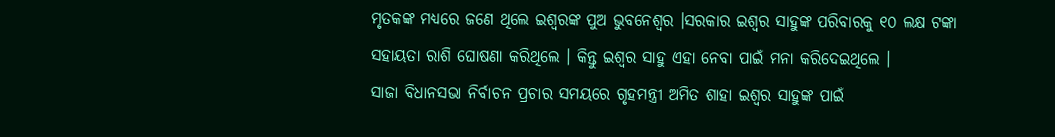ମୃତକଙ୍କ ମଧ୍ୟରେ ଜଣେ ଥିଲେ ଇଶ୍ବରଙ୍କ ପୁଅ ଭୁବନେଶ୍ବର ।ସରକାର ଇଶ୍ବର ସାହୁଙ୍କ ପରିବାରକୁ ୧୦ ଲକ୍ଷ ଟଙ୍କା ସହାୟତା ରାଶି ଘୋଷଣା କରିଥିଲେ । କିନ୍ତୁ ଇଶ୍ବର ସାହୁ ଏହା ନେବା ପାଇଁ ମନା କରିଦେଇଥିଲେ ।
ସାଜା ବିଧାନସଭା ନିର୍ବାଚନ ପ୍ରଚାର ସମୟରେ ଗୃହମନ୍ତ୍ରୀ ଅମିତ ଶାହା ଇଶ୍ବର ସାହୁଙ୍କ ପାଇଁ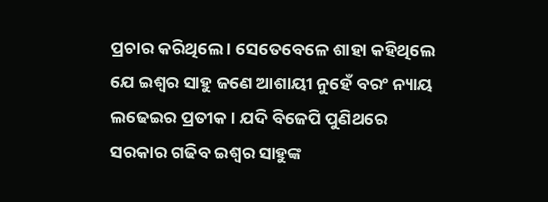ପ୍ରଚାର କରିଥିଲେ । ସେତେବେଳେ ଶାହା କହିଥିଲେ ଯେ ଇଶ୍ବର ସାହୁ ଜଣେ ଆଶାୟୀ ନୁହେଁ ବରଂ ନ୍ୟାୟ ଲଢେଇର ପ୍ରତୀକ । ଯଦି ବିଜେପି ପୁଣିଥରେ ସରକାର ଗଢିବ ଇଶ୍ବର ସାହୁଙ୍କ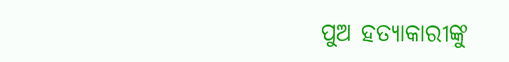ପୁଅ ହତ୍ୟାକାରୀଙ୍କୁ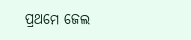ପ୍ରଥମେ ଜେଲ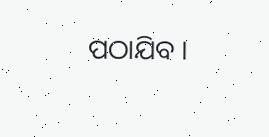ପଠାଯିବ ।